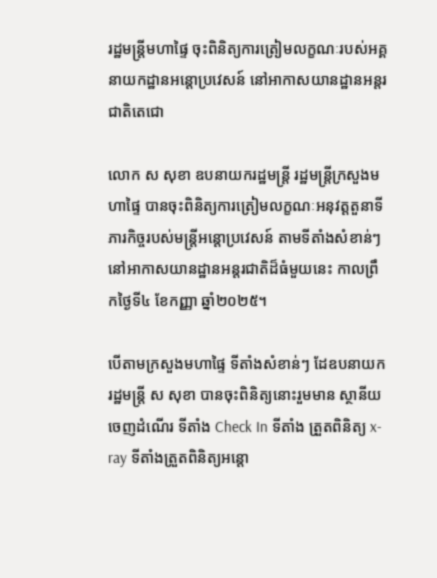រដ្ឋមន្រ្តីមហាផ្ទៃ ចុះពិនិត្យការត្រៀមលក្ខណៈរបស់អគ្គនាយកដ្ឋានអន្តោប្រវេសន៍ នៅអាកាសយានដ្ឋានអន្តរជាតិតេជោ

លោក ស សុខា ឧបនាយករដ្ឋមន្ត្រី រដ្ឋមន្ត្រីក្រសួងមហាផ្ទៃ បានចុះពិនិត្យការត្រៀមលក្ខណៈអនុវត្តតួនាទីភារកិច្ចរបស់មន្ត្រីអន្តោប្រវេសន៍ តាមទីតាំងសំខាន់ៗ នៅអាកាសយានដ្ឋានអន្តរជាតិដ៏ធំមួយនេះ កាលព្រឹកថ្ងៃទី៤ ខែកញ្ញា ឆ្នាំ២០២៥។

បើតាមក្រសួងមហាផ្ទៃ ទីតាំងសំខាន់ៗ ដែឧបនាយករដ្ឋមន្ត្រី ស សុខា បានចុះពិនិត្យនោះរួមមាន ស្ថានីយចេញដំណើរ ទីតាំង Check In ទីតាំង ត្រួតពិនិត្យ x-ray ទីតាំងត្រួតពិនិត្យអន្តោ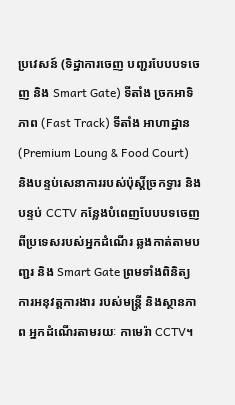ប្រវេសន៍ (ទិដ្ឋាការចេញ បញ្ជរបែបបទចេញ និង Smart Gate) ទីតាំង ច្រកអាទិភាព (Fast Track) ទីតាំង អាហាដ្ឋាន (Premium Loung & Food Court) និងបន្ទប់សេនាការរបស់ប៉ុស្តិ៍ច្រកទ្វារ និងបន្ទប់ CCTV កន្លែងបំពេញបែបបទចេញពីប្រទេសរបស់អ្នកដំណើរ ឆ្លងកាត់តាមបញ្ជរ និង Smart Gate ព្រមទាំងពិនិត្យការអនុវត្តការងារ របស់មន្ត្រី និងស្ថានភាព អ្នកដំណើរតាមរយៈ កាមេរ៉ា CCTV។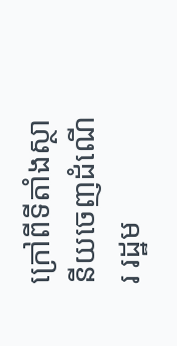ក្រៅពីទីតាំងស្ថានីយចេញដំណើរ រដ្ឋម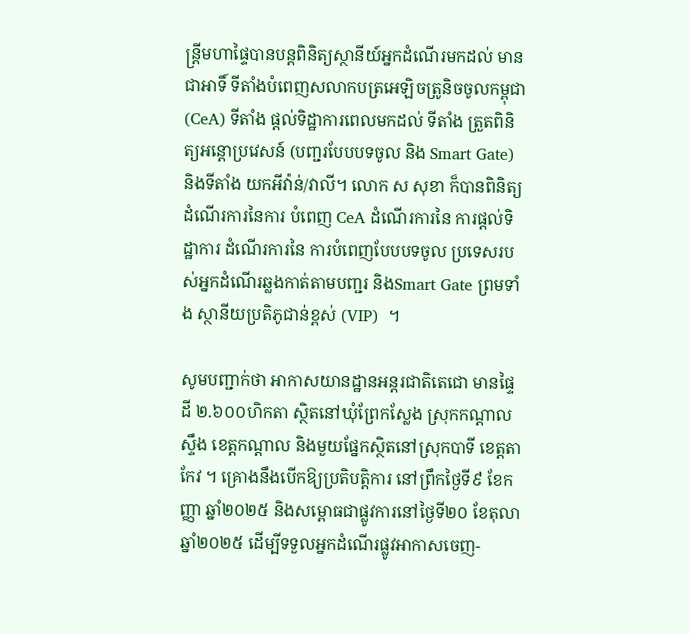ន្រ្តីមហាផ្ទៃបានបន្តពិនិត្យស្ថានីយ៍អ្នកដំណើរមកដល់ មានជាអាទិ៍ ទីតាំងបំពេញសលាកបត្រអេឡិចត្រូនិចចូលកម្ពុជា (CeA) ទីតាំង ផ្តល់ទិដ្ឋាការពេលមកដល់ ទីតាំង ត្រួតពិនិត្យអន្តោប្រវេសន៍ (បញ្ជរបែបបទចូល និង Smart Gate) និងទីតាំង យកអីវ៉ាន់/វាលី។ លោក ស សុខា ក៏បានពិនិត្យដំណើរការនៃការ បំពេញ CeA ដំណើរការនៃ ការផ្តល់ទិដ្ឋាការ ដំណើរការនៃ ការបំពេញបែបបទចូល ប្រទេសរបស់អ្នកដំណើរឆ្លងកាត់តាមបញ្ជរ និងSmart Gate ព្រមទាំង ស្ថានីយប្រតិភូជាន់ខ្ពស់ (VIP)  ។

សូមបញ្ជាក់ថា អាកាសយានដ្ឋានអន្តរជាតិតេជោ មានផ្ទៃដី ២.៦០០ហិកតា ស្ថិតនៅឃុំព្រែកស្លែង ស្រុកកណ្តាលស្ទឹង ខេត្តកណ្តាល និងមួយផ្នែកស្ថិតនៅស្រុកបាទី ខេត្តតាកែវ ។ គ្រោងនឹងបើកឱ្យប្រតិបត្តិការ នៅព្រឹកថ្ងៃទី៩ ខែកញ្ញា ឆ្នាំ២០២៥ និងសម្ពោធជាផ្លូវការនៅថ្ងៃទី២០ ខែតុលា ឆ្នាំ២០២៥ ដើម្បីទទួលអ្នកដំណើរផ្លូវអាកាសចេញ-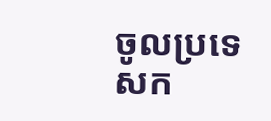ចូលប្រទេសក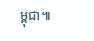ម្ពុជា៕